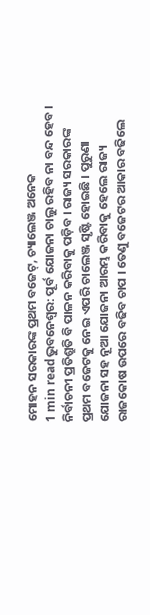ମୋହନ ସରକାରଙ୍କ ପ୍ରଥମ ବଜେଟ୍, ଚ୍ୟାଲେଞ୍ଜ ଅନେକ
1 min readଭୁବନେଶ୍ବର: ପୂର୍ବ ଯୋଜନା ଚାଲୁ ରହିବ ନା ବନ୍ଦ ହେବ । ନିର୍ବାଚନୀ ପ୍ରତିଶ୍ରୁତି ବି ପାଳନ କରିବାକୁ ପଡ଼ିବ । ରାଜ୍ୟ ସରକାରଙ୍କ ପ୍ରଥମ ବଜେଟକୁ ନେଇ ଏପରି ଚାଲେଞ୍ଜ ସୃଷ୍ଟି ହୋଇଛି । ପୁରୁଣା ଯୋଜନା ସହ ନୂଆ ଯୋଜନା ଆରମ୍ଭ କରିବାକୁ ହେଲେ ରାଜ୍ୟ ରାଜକୋଷ ଉପରେ ବଢିବ ଚାପ । ତେଣୁ ବଜେଟର ଆକାର ବଢିଲେ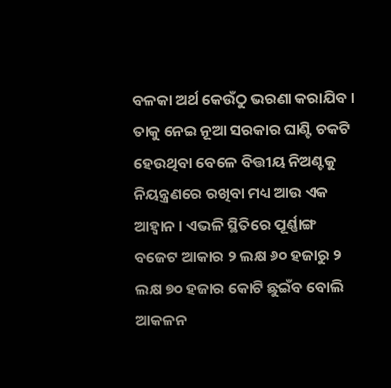ବଳକା ଅର୍ଥ କେଉଁଠୁ ଭରଣା କରାଯିବ । ତାକୁ ନେଇ ନୂଆ ସରକାର ଘାଣ୍ଟି ଚକଟି ହେଉଥିବା ବେଳେ ବିତ୍ତୀୟ ନିଅଣ୍ଟକୁ ନିୟନ୍ତ୍ରଣରେ ରଖିବା ମଧ୍ୟ ଆଉ ଏକ ଆହ୍ବାନ । ଏଭଳି ସ୍ଥିତିରେ ପୂର୍ଣ୍ଣାଙ୍ଗ ବଜେଟ ଆକାର ୨ ଲକ୍ଷ ୬୦ ହଜାରୁ ୨ ଲକ୍ଷ ୭୦ ହଜାର କୋଟି ଛୁଇଁବ ବୋଲି ଆକଳନ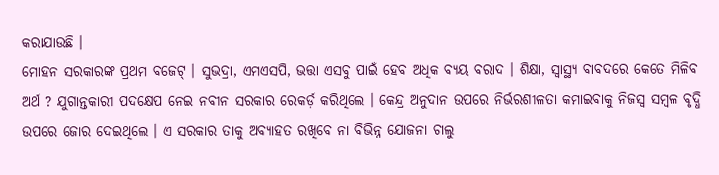କରାଯାଉଛି ।
ମୋହନ ସରକାରଙ୍କ ପ୍ରଥମ ବଜେଟ୍ । ସୁଭଦ୍ରା, ଏମଏସପି, ଭତ୍ତା ଏସବୁ ପାଇଁ ହେବ ଅଧିକ ବ୍ୟୟ ବରାଦ । ଶିକ୍ଷା, ସ୍ବାସ୍ଥ୍ୟ ବାବଦରେ କେତେ ମିଳିବ ଅର୍ଥ ? ଯୁଗାନ୍ତକାରୀ ପଦକ୍ଷେପ ନେଇ ନବୀନ ସରକାର ରେକର୍ଡ଼ କରିଥିଲେ । କେନ୍ଦ୍ର ଅନୁଦାନ ଉପରେ ନିର୍ଭରଶୀଳତା କମାଇବାକୁ ନିଜସ୍ବ ସମ୍ବଳ ବୃଦ୍ଧି ଉପରେ ଜୋର ଦେଇଥିଲେ । ଏ ସରକାର ତାକୁ ଅବ୍ୟାହତ ରଖିବେ ନା ବିଭିନ୍ନ ଯୋଜନା ଚାଲୁ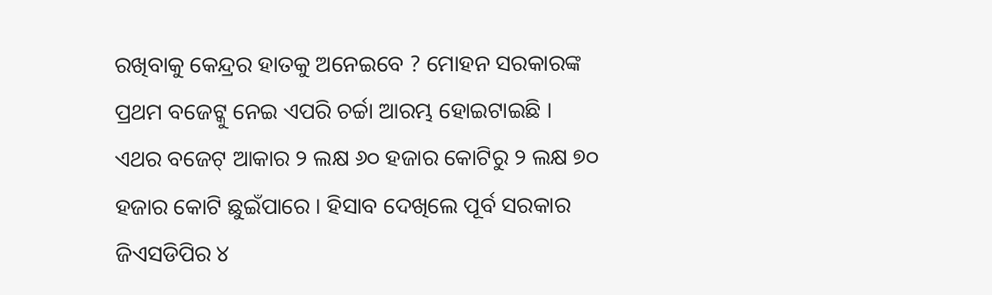ରଖିବାକୁ କେନ୍ଦ୍ରର ହାତକୁ ଅନେଇବେ ? ମୋହନ ସରକାରଙ୍କ ପ୍ରଥମ ବଜେଟ୍କୁ ନେଇ ଏପରି ଚର୍ଚ୍ଚା ଆରମ୍ଭ ହୋଇଟାଇଛି ।
ଏଥର ବଜେଟ୍ ଆକାର ୨ ଲକ୍ଷ ୬୦ ହଜାର କୋଟିରୁ ୨ ଲକ୍ଷ ୭୦ ହଜାର କୋଟି ଛୁଇଁପାରେ । ହିସାବ ଦେଖିଲେ ପୂର୍ବ ସରକାର ଜିଏସଡିପିର ୪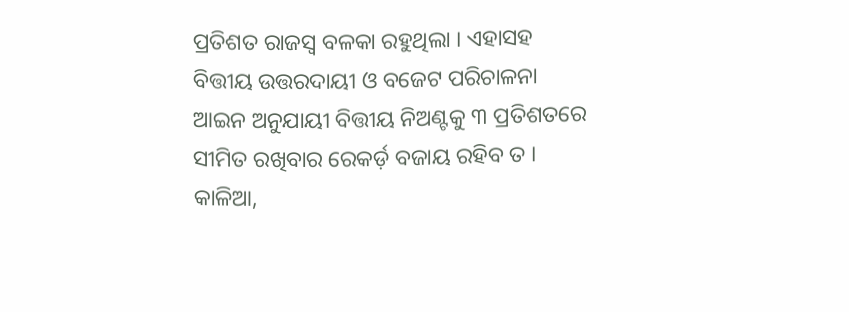ପ୍ରତିଶତ ରାଜସ୍ବ ବଳକା ରହୁଥିଲା । ଏହାସହ ବିତ୍ତୀୟ ଉତ୍ତରଦାୟୀ ଓ ବଜେଟ ପରିଚାଳନା ଆଇନ ଅନୁଯାୟୀ ବିତ୍ତୀୟ ନିଅଣ୍ଟକୁ ୩ ପ୍ରତିଶତରେ ସୀମିତ ରଖିବାର ରେକର୍ଡ଼ ବଜାୟ ରହିବ ତ । କାଳିଆ,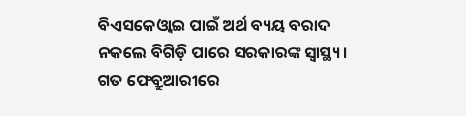ବିଏସକେଓ୍ବାଇ ପାଇଁ ଅର୍ଥ ବ୍ୟୟ ବରାଦ ନକଲେ ବିଗିଡ଼ି ପାରେ ସରକାରଙ୍କ ସ୍ବାସ୍ଥ୍ୟ ।
ଗତ ଫେବ୍ରୁଆରୀରେ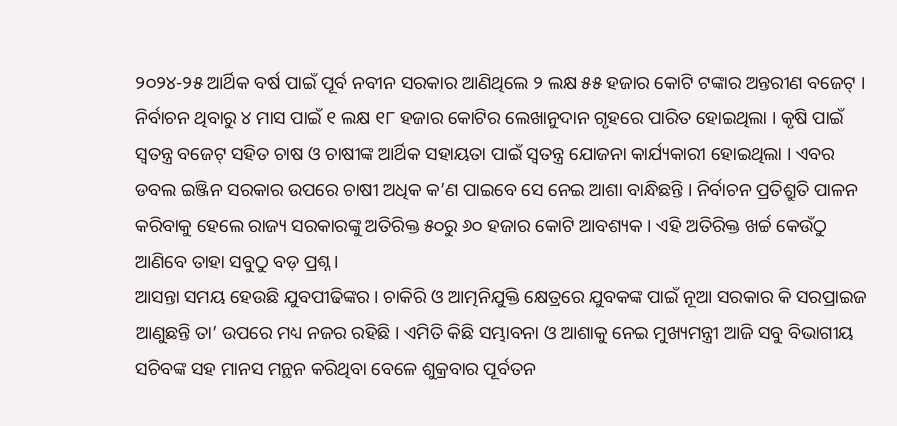୨୦୨୪-୨୫ ଆର୍ଥିକ ବର୍ଷ ପାଇଁ ପୂର୍ବ ନବୀନ ସରକାର ଆଣିଥିଲେ ୨ ଲକ୍ଷ ୫୫ ହଜାର କୋଟି ଟଙ୍କାର ଅନ୍ତରୀଣ ବଜେଟ୍ । ନିର୍ବାଚନ ଥିବାରୁ ୪ ମାସ ପାଇଁ ୧ ଲକ୍ଷ ୧୮ ହଜାର କୋଟିର ଲେଖାନୁଦାନ ଗୃହରେ ପାରିତ ହୋଇଥିଲା । କୃଷି ପାଇଁ ସ୍ବତନ୍ତ୍ର ବଜେଟ୍ ସହିତ ଚାଷ ଓ ଚାଷୀଙ୍କ ଆର୍ଥିକ ସହାୟତା ପାଇଁ ସ୍ବତନ୍ତ୍ର ଯୋଜନା କାର୍ଯ୍ୟକାରୀ ହୋଇଥିଲା । ଏବର ଡବଲ ଇଞ୍ଜିନ ସରକାର ଉପରେ ଚାଷୀ ଅଧିକ କ’ଣ ପାଇବେ ସେ ନେଇ ଆଶା ବାନ୍ଧିଛନ୍ତି । ନିର୍ବାଚନ ପ୍ରତିଶ୍ରୁତି ପାଳନ କରିବାକୁ ହେଲେ ରାଜ୍ୟ ସରକାରଙ୍କୁ ଅତିରିକ୍ତ ୫୦ରୁ ୬୦ ହଜାର କୋଟି ଆବଶ୍ୟକ । ଏହି ଅତିରିକ୍ତ ଖର୍ଚ୍ଚ କେଉଁଠୁ ଆଣିବେ ତାହା ସବୁଠୁ ବଡ଼ ପ୍ରଶ୍ନ ।
ଆସନ୍ତା ସମୟ ହେଉଛି ଯୁବପୀଢିଙ୍କର । ଚାକିରି ଓ ଆତ୍ମନିଯୁକ୍ତି କ୍ଷେତ୍ରରେ ଯୁବକଙ୍କ ପାଇଁ ନୂଆ ସରକାର କି ସରପ୍ରାଇଜ ଆଣୁଛନ୍ତି ତା’ ଉପରେ ମଧ୍ୟ ନଜର ରହିଛି । ଏମିତି କିଛି ସମ୍ଭାବନା ଓ ଆଶାକୁ ନେଇ ମୁଖ୍ୟମନ୍ତ୍ରୀ ଆଜି ସବୁ ବିଭାଗୀୟ ସଚିବଙ୍କ ସହ ମାନସ ମନ୍ଥନ କରିଥିବା ବେଳେ ଶୁକ୍ରବାର ପୂର୍ବତନ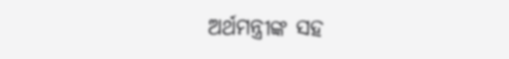ଅର୍ଥମନ୍ତ୍ରୀଙ୍କ ସହ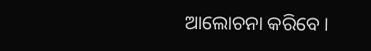ଆଲୋଚନା କରିବେ ।